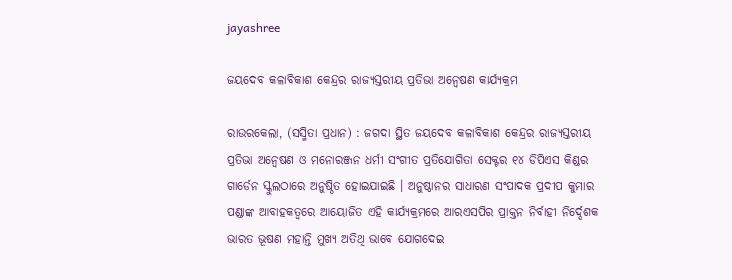jayashree

ଜୟଦେବ କଳାବିକାଶ କେନ୍ଦ୍ରର ରାଜ୍ୟସ୍ତରୀୟ ପ୍ରତିଭା ଅନ୍ୱେଷଣ କାର୍ଯ୍ୟକ୍ରମ

ରାଉରକେଲା, (ସସ୍ମିତା ପ୍ରଧାନ) : ଜଗଦା ସ୍ଥିତ ଜୟଦେବ କଳାବିକାଶ କେନ୍ଦ୍ରର ରାଜ୍ୟସ୍ତରୀୟ ପ୍ରତିଭା ଅନ୍ୱେଷଣ ଓ ମନୋରଞ୍ଜନ ଧର୍ମୀ ସଂଗୀତ ପ୍ରତିଯୋଗିତା ସେକ୍ଟର ୧୪ ଡିପିଏସ କିଣ୍ଡର ଗାର୍ଡେନ ସ୍କୁଲଠାରେ ଅନୁଷ୍ଠିତ ହୋଇଯାଇଛି । ଅନୁଷ୍ଠାନର ସାଧାରଣ ସଂପାଦକ ପ୍ରଦୀପ କୁମାର ପଣ୍ଡାଙ୍କ ଆବାହକତ୍ୱରେ ଆୟୋଜିତ ଏହି କାର୍ଯ୍ୟକ୍ରମରେ ଆରଏସପିର ପ୍ରାକ୍ତନ ନିର୍ବାହୀ ନିର୍ଦ୍ଦେଶକ ଭାରତ ଭୂଷଣ ମହାନ୍ତି ମୁଖ୍ୟ ଅତିଥି ଭାବେ ଯୋଗଦେଇ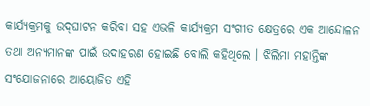କାର୍ଯ୍ୟକ୍ରମକୁ ଉଦ୍‌ଘାଟନ କରିବା ସହ ଏଭଳି କାର୍ଯ୍ୟକ୍ରମ ସଂଗୀତ କ୍ଷେତ୍ରରେ ଏକ ଆନ୍ଦୋଳନ ତଥା ଅନ୍ୟମାନଙ୍କ ପାଇଁ ଉଦାହରଣ ହୋଇଛି ବୋଲି କହିଥିଲେ । ଝିଲିମା ମହାନ୍ତିଙ୍କ ସଂଯୋଜନାରେ ଆୟୋଜିତ ଏହି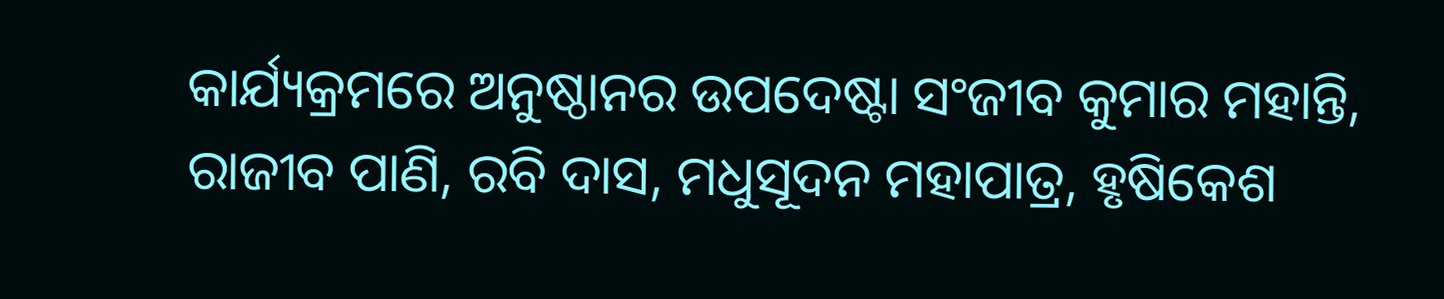କାର୍ଯ୍ୟକ୍ରମରେ ଅନୁଷ୍ଠାନର ଉପଦେଷ୍ଟା ସଂଜୀବ କୁମାର ମହାନ୍ତି, ରାଜୀବ ପାଣି, ରବି ଦାସ, ମଧୁସୂଦନ ମହାପାତ୍ର, ହୃଷିକେଶ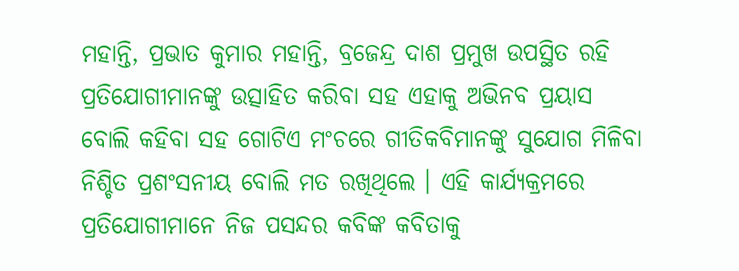ମହାନ୍ତି, ପ୍ରଭାତ କୁମାର ମହାନ୍ତି, ବ୍ରଜେନ୍ଦ୍ର ଦାଶ ପ୍ରମୁଖ ଉପସ୍ଥିତ ରହି ପ୍ରତିଯୋଗୀମାନଙ୍କୁ ଉତ୍ସାହିତ କରିବା ସହ ଏହାକୁ ଅଭିନବ ପ୍ରୟାସ ବୋଲି କହିବା ସହ ଗୋଟିଏ ମଂଚରେ ଗୀତିକବିମାନଙ୍କୁ ସୁଯୋଗ ମିଳିବା ନିଶ୍ଚିତ ପ୍ରଶଂସନୀୟ ବୋଲି ମତ ରଖିଥିଲେ । ଏହି କାର୍ଯ୍ୟକ୍ରମରେ ପ୍ରତିଯୋଗୀମାନେ ନିଜ ପସନ୍ଦର କବିଙ୍କ କବିତାକୁ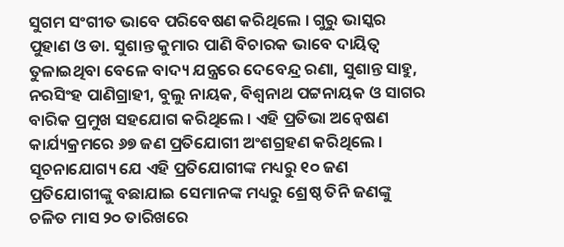ସୁଗମ ସଂଗୀତ ଭାବେ ପରିବେଷଣ କରିଥିଲେ । ଗୁରୁ ଭାସ୍କର ପୁହାଣ ଓ ଡା. ସୁଶାନ୍ତ କୁମାର ପାଣି ବିଚାରକ ଭାବେ ଦାୟିତ୍ୱ ତୁଳାଇଥିବା ବେଳେ ବାଦ୍ୟ ଯନ୍ତ୍ରରେ ଦେବେନ୍ଦ୍ର ରଣା, ସୁଶାନ୍ତ ସାହୁ, ନରସିଂହ ପାଣିଗ୍ରାହୀ, ବୁଲୁ ନାୟକ, ବିଶ୍ୱନାଥ ପଟ୍ଟନାୟକ ଓ ସାଗର ବାରିକ ପ୍ରମୁଖ ସହଯୋଗ କରିଥିଲେ । ଏହି ପ୍ରତିଭା ଅନ୍ୱେଷଣ କାର୍ଯ୍ୟକ୍ରମରେ ୬୭ ଜଣ ପ୍ରତିଯୋଗୀ ଅଂଶଗ୍ରହଣ କରିଥିଲେ । ସୂଚନାଯୋଗ୍ୟ ଯେ ଏହି ପ୍ରତିଯୋଗୀଙ୍କ ମଧ୍ୟରୁ ୧୦ ଜଣ ପ୍ରତିଯୋଗୀଙ୍କୁ ବଛାଯାଇ ସେମାନଙ୍କ ମଧ୍ୟରୁ ଶ୍ରେଷ୍ଠ ତିନି ଜଣଙ୍କୁ ଚଳିତ ମାସ ୨୦ ତାରିଖରେ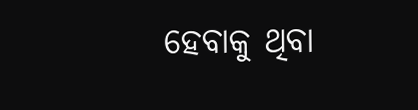ହେବାକୁ ଥିବା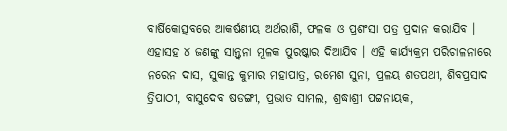ବାର୍ଷିକୋତ୍ସବରେ ଆକର୍ଷଣୀୟ ଅର୍ଥରାଶି, ଫଳକ ଓ ପ୍ରଶଂସା ପତ୍ର ପ୍ରଦାନ କରାଯିବ । ଏହାସହ ୪ ଜଣଙ୍କୁ ସାନ୍ତ୍ୱନା ମୂଳକ ପୁରଷ୍କାର ଦିଆଯିବ । ଏହି କାର୍ଯ୍ୟକ୍ରମ ପରିଚାଳନାରେ ନରେନ ଦାସ, ସୁକାନ୍ତ କୁମାର ମହାପାତ୍ର, ରମେଶ ସୁନା, ପ୍ରଳୟ ଶତପଥୀ, ଶିବପ୍ରସାଦ ତ୍ରିପାଠୀ, ବାସୁଦେବ ଷଡଙ୍ଗୀ, ପ୍ରଭାତ ସାମଲ, ଶ୍ରଦ୍ଧାଶ୍ରୀ ପଟ୍ଟନାୟକ,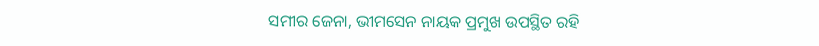ସମୀର ଜେନା, ଭୀମସେନ ନାୟକ ପ୍ରମୁଖ ଉପସ୍ଥିତ ରହି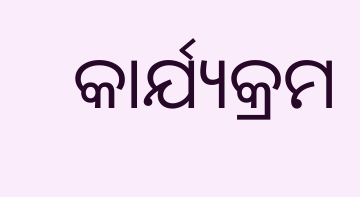କାର୍ଯ୍ୟକ୍ରମ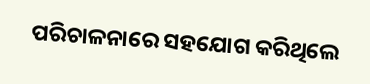ପରିଚାଳନାରେ ସହଯୋଗ କରିଥିଲେ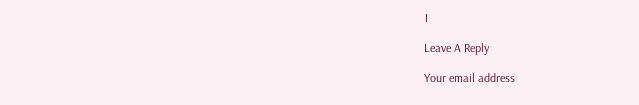।

Leave A Reply

Your email address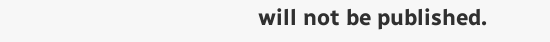will not be published.